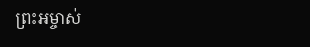ព្រះអម្ចាស់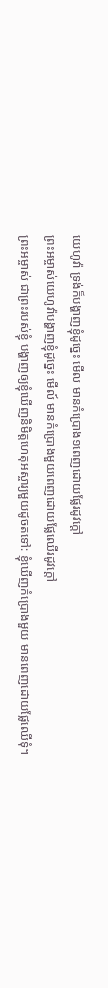យេហូវ៉ា ទ្រង់ក៏បង្ហាញខ្ញុំដូច្នេះ មើល មានកំប្រោង១ពេញដោយផ្លែរដូវក្តៅ
ព្រះអម្ចាស់យេហូវ៉ាបង្ហាញខ្ញុំដូច្នេះ មើល៍ មានកំប្រោងមួយពេញដោយផ្លែឈើរដូវក្តៅ
ព្រះអម្ចាស់ ជាព្រះរបស់ខ្ញុំ បង្ហាញឲ្យខ្ញុំឃើញនិមិត្តហេតុអស្ចារ្យមួយដូចតទៅ: ខ្ញុំឃើញកំប្រោងមួយ មានពេញដោយផ្លែឈើទុំ។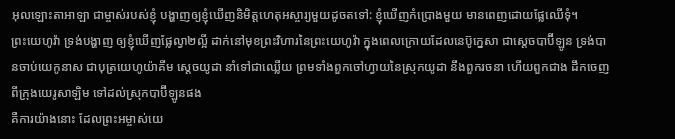អុលឡោះតាអាឡា ជាម្ចាស់របស់ខ្ញុំ បង្ហាញឲ្យខ្ញុំឃើញនិមិត្តហេតុអស្ចារ្យមួយដូចតទៅ: ខ្ញុំឃើញកំប្រោងមួយ មានពេញដោយផ្លែឈើទុំ។
ព្រះយេហូវ៉ា ទ្រង់បង្ហាញ ឲ្យខ្ញុំឃើញផ្លែល្វា២ល្អី ដាក់នៅមុខព្រះវិហារនៃព្រះយេហូវ៉ា ក្នុងពេលក្រោយដែលនេប៊ូក្នេសា ជាស្តេចបាប៊ីឡូន ទ្រង់បានចាប់យេកូនាស ជាបុត្រយេហូយ៉ាគីម ស្តេចយូដា នាំទៅជាឈ្លើយ ព្រមទាំងពួកចៅហ្វាយនៃស្រុកយូដា នឹងពួករចនា ហើយពួកជាង ដឹកចេញពីក្រុងយេរូសាឡិម ទៅដល់ស្រុកបាប៊ីឡូនផង
គឺការយ៉ាងនោះ ដែលព្រះអម្ចាស់យេ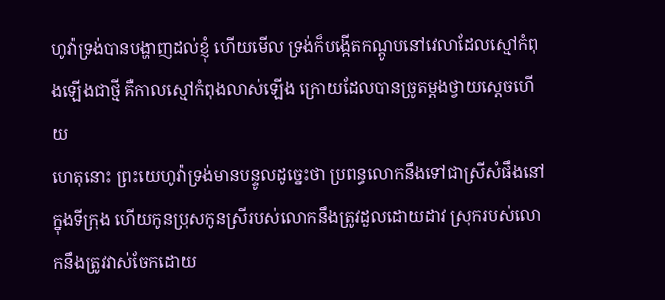ហូវ៉ាទ្រង់បានបង្ហាញដល់ខ្ញុំ ហើយមើល ទ្រង់ក៏បង្កើតកណ្តូបនៅវេលាដែលស្មៅកំពុងឡើងជាថ្មី គឺកាលស្មៅកំពុងលាស់ឡើង ក្រោយដែលបានច្រូតម្តងថ្វាយស្តេចហើយ
ហេតុនោះ ព្រះយេហូវ៉ាទ្រង់មានបន្ទូលដូច្នេះថា ប្រពន្ធលោកនឹងទៅជាស្រីសំផឹងនៅក្នុងទីក្រុង ហើយកូនប្រុសកូនស្រីរបស់លោកនឹងត្រូវដួលដោយដាវ ស្រុករបស់លោកនឹងត្រូវវាស់ចែកដោយ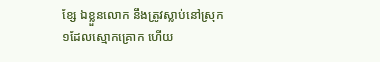ខ្សែ ឯខ្លួនលោក នឹងត្រូវស្លាប់នៅស្រុក១ដែលស្មោកគ្រោក ហើយ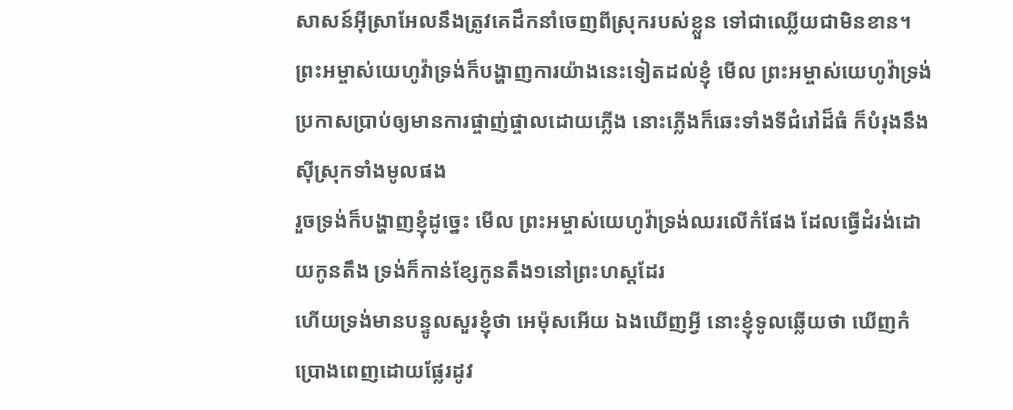សាសន៍អ៊ីស្រាអែលនឹងត្រូវគេដឹកនាំចេញពីស្រុករបស់ខ្លួន ទៅជាឈ្លើយជាមិនខាន។
ព្រះអម្ចាស់យេហូវ៉ាទ្រង់ក៏បង្ហាញការយ៉ាងនេះទៀតដល់ខ្ញុំ មើល ព្រះអម្ចាស់យេហូវ៉ាទ្រង់ប្រកាសប្រាប់ឲ្យមានការផ្ចាញ់ផ្ចាលដោយភ្លើង នោះភ្លើងក៏ឆេះទាំងទីជំរៅដ៏ធំ ក៏បំរុងនឹងស៊ីស្រុកទាំងមូលផង
រួចទ្រង់ក៏បង្ហាញខ្ញុំដូច្នេះ មើល ព្រះអម្ចាស់យេហូវ៉ាទ្រង់ឈរលើកំផែង ដែលធ្វើដំរង់ដោយកូនតឹង ទ្រង់ក៏កាន់ខ្សែកូនតឹង១នៅព្រះហស្តដែរ
ហើយទ្រង់មានបន្ទូលសួរខ្ញុំថា អេម៉ុសអើយ ឯងឃើញអ្វី នោះខ្ញុំទូលឆ្លើយថា ឃើញកំប្រោងពេញដោយផ្លែរដូវ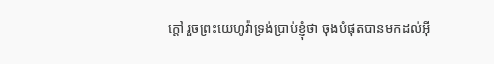ក្តៅ រួចព្រះយេហូវ៉ាទ្រង់ប្រាប់ខ្ញុំថា ចុងបំផុតបានមកដល់អ៊ី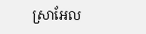ស្រាអែល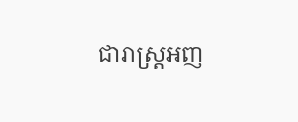ជារាស្ត្រអញ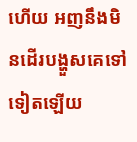ហើយ អញនឹងមិនដើរបង្ហួសគេទៅទៀតឡើយ